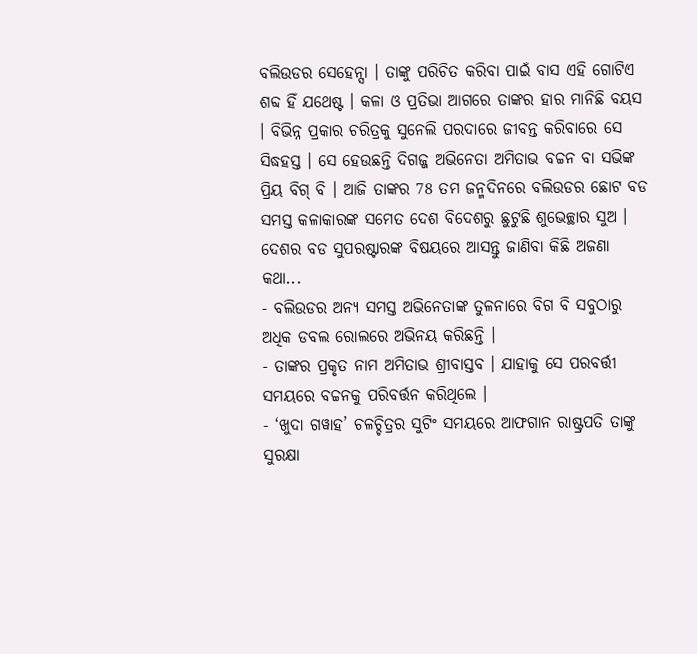ବଲିଉଡର ସେହେନ୍ସା । ତାଙ୍କୁ ପରିଚିତ କରିବା ପାଇଁ ବାସ ଏହି ଗୋଟିଏ ଶବ୍ଦ ହିଁ ଯଥେଷ୍ଟ । କଳା ଓ ପ୍ରତିଭା ଆଗରେ ତାଙ୍କର ହାର ମାନିଛି ବୟସ । ବିଭିନ୍ନ ପ୍ରକାର ଚରିତ୍ରକୁ ସୁନେଲି ପରଦାରେ ଜୀବନ୍ତ କରିବାରେ ସେ ସିଦ୍ଧହସ୍ତ । ସେ ହେଉଛନ୍ତି ଦିଗଜ୍ଜ ଅଭିନେତା ଅମିତାଭ ବଚ୍ଚନ ବା ସଭିଙ୍କ ପ୍ରିୟ ବିଗ୍ ବି । ଆଜି ତାଙ୍କର 78 ତମ ଜନ୍ମଦିନରେ ବଲିଉଡର ଛୋଟ ବଡ ସମସ୍ତ କଳାକାରଙ୍କ ସମେତ ଦେଶ ବିଦେଶରୁ ଛୁଟୁଛି ଶୁଭେଚ୍ଛାର ସୁଅ ।
ଦେଶର ବଡ ସୁପରଷ୍ଟାରଙ୍କ ବିଷୟରେ ଆସନ୍ତୁ ଜାଣିବା କିଛି ଅଜଣା କଥା...
- ବଲିଉଡର ଅନ୍ୟ ସମସ୍ତ ଅଭିନେତାଙ୍କ ତୁଳନାରେ ବିଗ ବି ସବୁଠାରୁ ଅଧିକ ଡବଲ ରୋଲରେ ଅଭିନୟ କରିଛନ୍ତି ।
- ତାଙ୍କର ପ୍ରକୃତ ନାମ ଅମିତାଭ ଶ୍ରୀବାସ୍ତବ । ଯାହାକୁ ସେ ପରବର୍ତ୍ତୀ ସମୟରେ ବଚ୍ଚନକୁ ପରିବର୍ତ୍ତନ କରିଥିଲେ ।
- ‘ଖୁଦା ଗୱାହ’ ଚଳଚ୍ଚିତ୍ରର ସୁଟିଂ ସମୟରେ ଆଫଗାନ ରାଷ୍ଟ୍ରପତି ତାଙ୍କୁ ସୁରକ୍ଷା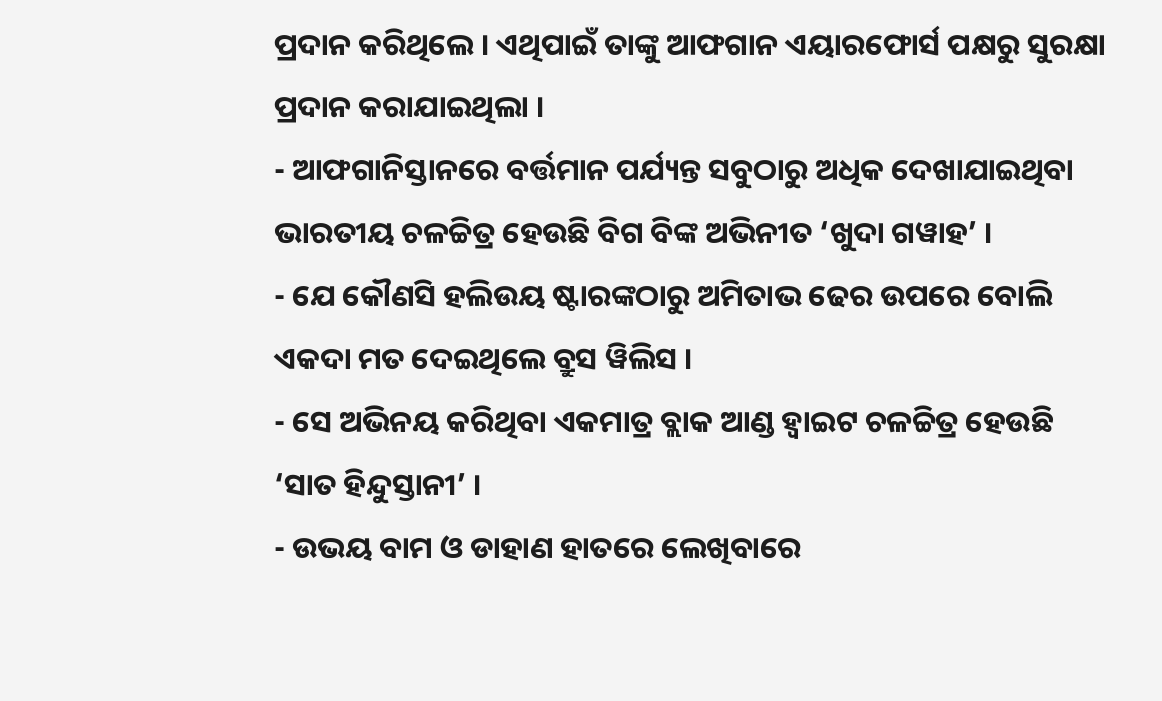ପ୍ରଦାନ କରିଥିଲେ । ଏଥିପାଇଁ ତାଙ୍କୁ ଆଫଗାନ ଏୟାରଫୋର୍ସ ପକ୍ଷରୁ ସୁରକ୍ଷା ପ୍ରଦାନ କରାଯାଇଥିଲା ।
- ଆଫଗାନିସ୍ତାନରେ ବର୍ତ୍ତମାନ ପର୍ଯ୍ୟନ୍ତ ସବୁଠାରୁ ଅଧିକ ଦେଖାଯାଇଥିବା ଭାରତୀୟ ଚଳଚ୍ଚିତ୍ର ହେଉଛି ବିଗ ବିଙ୍କ ଅଭିନୀତ ‘ଖୁଦା ଗୱାହ’ ।
- ଯେ କୌଣସି ହଲିଉୟ ଷ୍ଟାରଙ୍କଠାରୁ ଅମିତାଭ ଢେର ଉପରେ ବୋଲି ଏକଦା ମତ ଦେଇଥିଲେ ବ୍ରୁସ ୱିଲିସ ।
- ସେ ଅଭିନୟ କରିଥିବା ଏକମାତ୍ର ବ୍ଲାକ ଆଣ୍ଡ ହ୍ବାଇଟ ଚଳଚ୍ଚିତ୍ର ହେଉଛି ‘ସାତ ହିନ୍ଦୁସ୍ତାନୀ’ ।
- ଉଭୟ ବାମ ଓ ଡାହାଣ ହାତରେ ଲେଖିବାରେ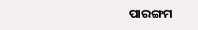ପାରଙ୍ଗମ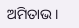ଅମିତାଭ ।